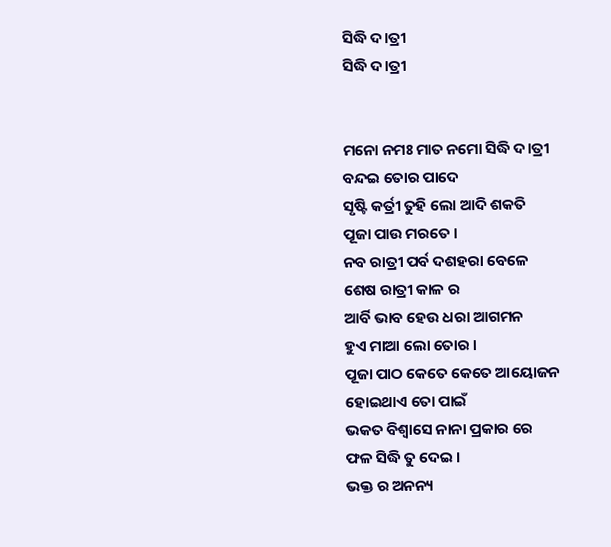ସିଦ୍ଧି ଦ।ତ୍ରୀ
ସିଦ୍ଧି ଦ।ତ୍ରୀ


ମନୋ ନମଃ ମାତ ନମୋ ସିଦ୍ଧି ଦ।ତ୍ରୀ
ବନ୍ଦଇ ତୋର ପାଦେ
ସୃଷ୍ଟି କର୍ତ୍ରୀ ତୁହି ଲୋ ଆଦି ଶକତି
ପୂଜା ପାଉ ମରତେ ।
ନବ ରାତ୍ରୀ ପର୍ବ ଦଶହରା ବେଳେ
ଶେଷ ରାତ୍ରୀ କାଳ ର
ଆର୍ବି ଭାବ ହେଉ ଧରା ଆଗମନ
ହୁଏ ମାଆ ଲୋ ତୋର ।
ପୂଜା ପାଠ କେତେ କେତେ ଆୟୋଜନ
ହୋଇଥାଏ ତୋ ପାଇଁ
ଭକତ ବିଶ୍ୱାସେ ନାନା ପ୍ରକାର ରେ
ଫଳ ସିଦ୍ଧି ତୁ ଦେଇ ।
ଭକ୍ତ ର ଅନନ୍ୟ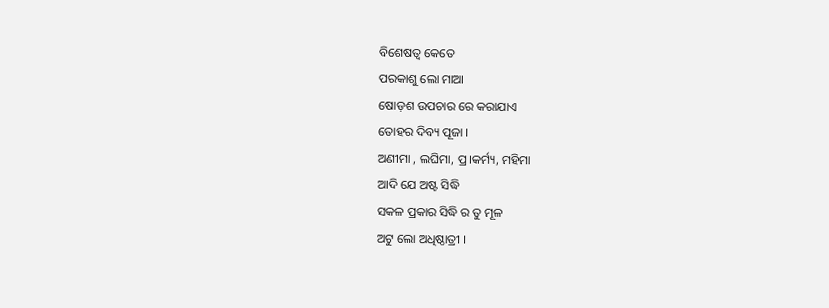ବିଶେଷତ୍ଵ କେତେ
ପରକାଶୁ ଲୋ ମାଆ
ଷୋଡ଼ଶ ଉପଚାର ରେ କରାଯାଏ
ତୋହର ଦିବ୍ୟ ପୂଜା ।
ଅଣୀମା , ଲଘିମା, ପ୍ର।କର୍ମ୍ୟ, ମହିମା
ଆଦି ଯେ ଅଷ୍ଟ ସିଦ୍ଧି
ସକଳ ପ୍ରକାର ସିଦ୍ଧି ର ତୁ ମୂଳ
ଅଟୁ ଲୋ ଅଧିଷ୍ଠାତ୍ରୀ ।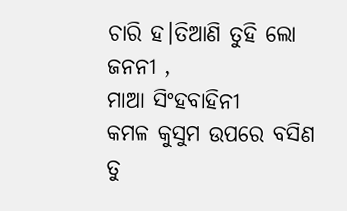ଚାରି ହ।ତିଆଣି ତୁହି ଲୋ ଜନନୀ ,
ମାଆ ସିଂହବାହିନୀ
କମଳ କୁସୁମ ଉପରେ ବସିଣ
ତୁ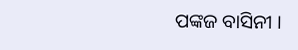ପଙ୍କଜ ବାସିନୀ ।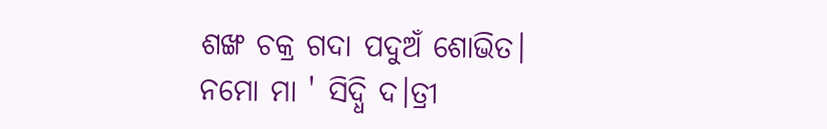ଶଙ୍ଖ ଚକ୍ର ଗଦା ପଦୁଅଁ ଶୋଭିତ।
ନମୋ ମା ' ସିଦ୍ଧି ଦ।ତ୍ରୀ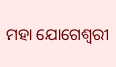ମହା ଯୋଗେଶ୍ୱରୀ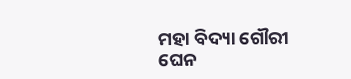ମହା ବିଦ୍ୟା ଗୌରୀ
ଘେନ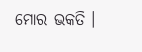ମୋର ଭକତି ।